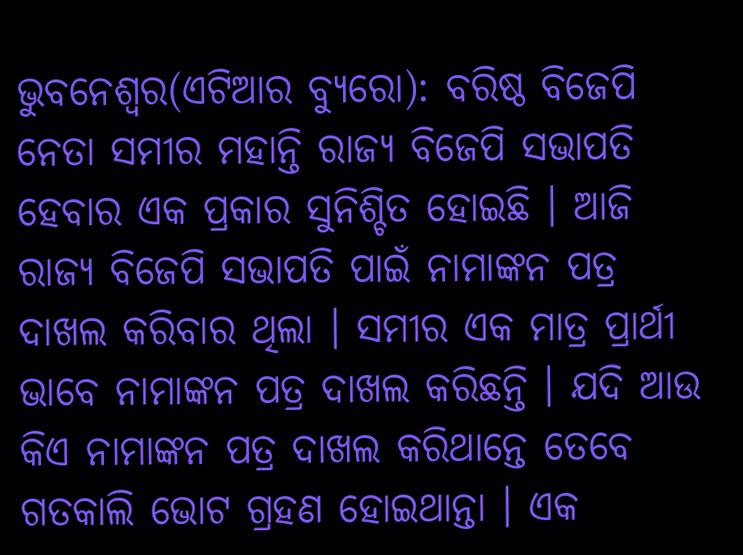ଭୁବନେଶ୍ୱର(ଏଟିଆର ବ୍ୟୁରୋ): ବରିଷ୍ଠ ବିଜେପି ନେତା ସମୀର ମହାନ୍ତି ରାଜ୍ୟ ବିଜେପି ସଭାପତି ହେବାର ଏକ ପ୍ରକାର ସୁନିଶ୍ଚିତ ହୋଇଛି । ଆଜି ରାଜ୍ୟ ବିଜେପି ସଭାପତି ପାଇଁ ନାମାଙ୍କନ ପତ୍ର ଦାଖଲ କରିବାର ଥିଲା । ସମୀର ଏକ ମାତ୍ର ପ୍ରାର୍ଥୀ ଭାବେ ନାମାଙ୍କନ ପତ୍ର ଦାଖଲ କରିଛନ୍ତି । ଯଦି ଆଉ କିଏ ନାମାଙ୍କନ ପତ୍ର ଦାଖଲ କରିଥାନ୍ତେ ତେବେ ଗତକାଲି ଭୋଟ ଗ୍ରହଣ ହୋଇଥାନ୍ତା । ଏକ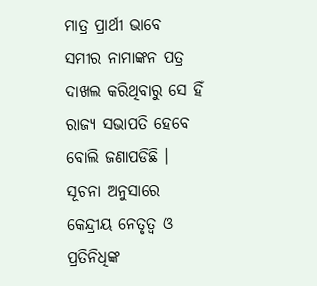ମାତ୍ର ପ୍ରାର୍ଥୀ ଭାବେ ସମୀର ନାମାଙ୍କନ ପତ୍ର ଦାଖଲ କରିଥିବାରୁ ସେ ହିଁ ରାଜ୍ୟ ସଭାପତି ହେବେ ବୋଲି ଜଣାପଡିଛି ।
ସୂଚନା ଅନୁସାରେ କେନ୍ଦ୍ରୀୟ ନେତୃତ୍ୱ ଓ ପ୍ରତିନିଧିଙ୍କ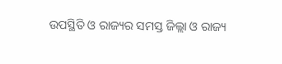ଉପସ୍ଥିତି ଓ ରାଜ୍ୟର ସମସ୍ତ ଜିଲ୍ଲା ଓ ରାଜ୍ୟ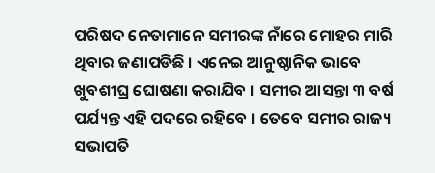ପରିଷଦ ନେତାମାନେ ସମୀରଙ୍କ ନାଁରେ ମୋହର ମାରି ଥିବାର ଜଣାପଡିଛି । ଏନେଇ ଆନୁଷ୍ଠାନିକ ଭାବେ ଖୁବଶୀଘ୍ର ଘୋଷଣା କରାଯିବ । ସମୀର ଆସନ୍ତା ୩ ବର୍ଷ ପର୍ଯ୍ୟନ୍ତ ଏହି ପଦରେ ରହିବେ । ତେବେ ସମୀର ରାଜ୍ୟ ସଭାପତି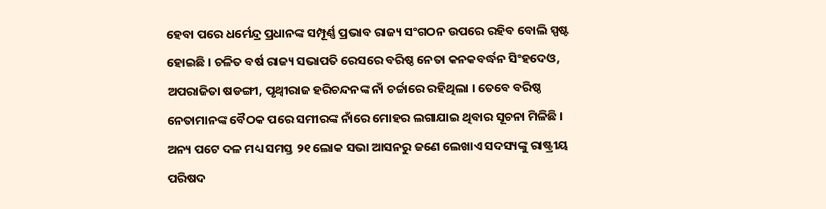ହେବା ପରେ ଧର୍ମେନ୍ଦ୍ର ପ୍ରଧାନଙ୍କ ସମ୍ପୂର୍ଣ୍ଣ ପ୍ରଭାବ ରାଜ୍ୟ ସଂଗଠନ ଉପରେ ରହିବ ବୋଲି ସ୍ପଷ୍ଟ ହୋଇଛି । ଚଳିତ ବର୍ଷ ରାଜ୍ୟ ସଭାପତି ରେସରେ ବରିଷ୍ଠ ନେତା କନକବର୍ଦ୍ଧନ ସିଂହଦେଓ, ଅପରାଜିତା ଷଡଙ୍ଗୀ, ପୃଥ୍ୱୀରାଜ ହରିଚନ୍ଦନଙ୍କ ନାଁ ଚର୍ଚ୍ଚାରେ ରହିଥିଲା । ତେବେ ବରିଷ୍ଠ ନେତାମାନଙ୍କ ବୈଠକ ପରେ ସମୀରଙ୍କ ନାଁରେ ମୋହର ଲଗାଯାଇ ଥିବାର ସୂଚନା ମିଳିଛି । ଅନ୍ୟ ପଟେ ଦଳ ମଧ୍ୟ ସମସ୍ତ ୨୧ ଲୋକ ସଭା ଆସନରୁ ଜଣେ ଲେଖାଏ ସଦସ୍ୟଙ୍କୁ ରାଷ୍ଟ୍ରୀୟ ପରିଷଦ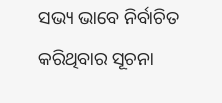ସଭ୍ୟ ଭାବେ ନିର୍ବାଚିତ କରିଥିବାର ସୂଚନା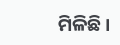ମିଳିଛି ।